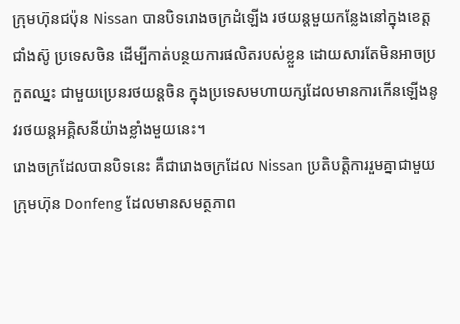ក្រុមហ៊ុនជប៉ុន Nissan បានបិទរោងចក្រដំឡើង រថយន្តមួយកន្លែងនៅក្នុងខេត្តជាំងស៊ូ ប្រទេសចិន ដើម្បីកាត់បន្ថយការផលិតរបស់ខ្លួន ដោយសារតែមិនអាចប្រកួតឈ្នះ ជាមួយប្រេនរថយន្តចិន ក្នុងប្រទេសមហាយក្សដែលមានការកើនឡើងនូវរថយន្តអគ្គិសនីយ៉ាងខ្លាំងមួយនេះ។
រោងចក្រដែលបានបិទនេះ គឺជារោងចក្រដែល Nissan ប្រតិបត្តិការរួមគ្នាជាមួយក្រុមហ៊ុន Donfeng ដែលមានសមត្ថភាព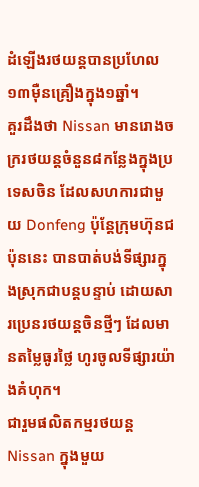ដំឡើងរថយន្តបានប្រហែល ១៣ម៉ឺនគ្រឿងក្នុង១ឆ្នាំ។
គួរដឹងថា Nissan មានរោងចក្ររថយន្តចំនួន៨កន្លែងក្នុងប្រទេសចិន ដែលសហការជាមួយ Donfeng ប៉ុន្តែក្រុមហ៊ុនជប៉ុននេះ បានបាត់បង់ទីផ្សារក្នុងស្រុកជាបន្តបន្ទាប់ ដោយសារប្រេនរថយន្តចិនថ្មីៗ ដែលមានតម្លៃធូរថ្លៃ ហូរចូលទីផ្សារយ៉ាងគំហុក។
ជារួមផលិតកម្មរថយន្ត Nissan ក្នុងមួយ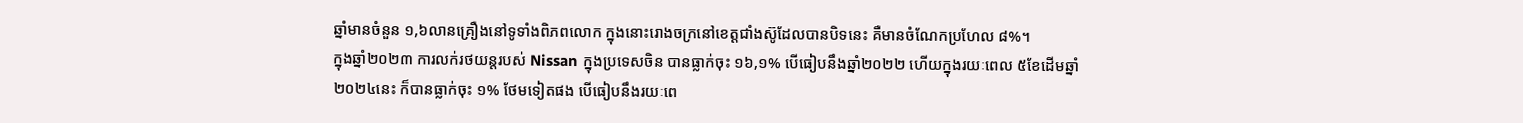ឆ្នាំមានចំនួន ១,៦លានគ្រឿងនៅទូទាំងពិភពលោក ក្នុងនោះរោងចក្រនៅខេត្តជាំងស៊ូដែលបានបិទនេះ គឺមានចំណែកប្រហែល ៨%។
ក្នុងឆ្នាំ២០២៣ ការលក់រថយន្តរបស់ Nissan ក្នុងប្រទេសចិន បានធ្លាក់ចុះ ១៦,១% បើធៀបនឹងឆ្នាំ២០២២ ហើយក្នុងរយៈពេល ៥ខែដើមឆ្នាំ២០២៤នេះ ក៏បានធ្លាក់ចុះ ១% ថែមទៀតផង បើធៀបនឹងរយៈពេ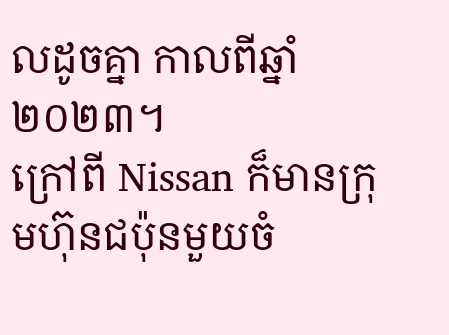លដូចគ្នា កាលពីឆ្នាំ២០២៣។
ក្រៅពី Nissan ក៏មានក្រុមហ៊ុនជប៉ុនមួយចំ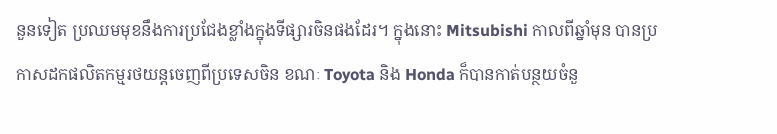នួនទៀត ប្រឈមមុខនឹងការប្រជែងខ្លាំងក្នុងទីផ្សារចិនផងដែរ។ ក្នុងនោះ Mitsubishi កាលពីឆ្នាំមុន បានប្រកាសដកផលិតកម្មរថយន្តចេញពីប្រទេសចិន ខណៈ Toyota និង Honda ក៏បានកាត់បន្ថយចំនួ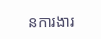នការងារ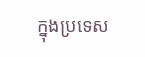ក្នុងប្រទេស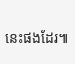នេះផងដែរ៕